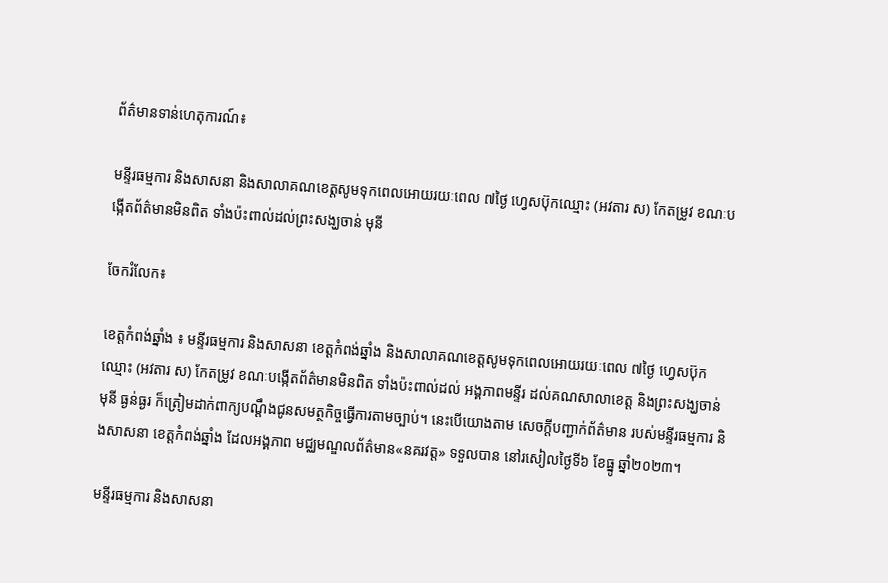ព័ត៌មានទាន់ហេតុការណ៍៖

មន្ទីរធម្មការ និងសាសនា និងសាលាគណខេត្តសូមទុកពេលអោយរយៈពេល ៧ថ្ងៃ ហ្វេសប៊ុកឈ្មោះ (អវតារ ស) កែតម្រូវ ខណៈបង្កើតព័ត៌មានមិនពិត ទាំងប៉ះពាល់ដល់ព្រះសង្ឃចាន់ មុនី

ចែករំលែក៖

ខេត្តកំពង់ឆ្នាំង ៖ មន្ទីរធម្មការ និងសាសនា ខេត្តកំពង់ឆ្នាំង និងសាលាគណខេត្តសូមទុកពេលអោយរយៈពេល ៧ថ្ងៃ ហ្វេសប៊ុកឈ្មោះ (អវតារ ស) កែតម្រូវ ខណៈបង្កើតព័ត៌មានមិនពិត ទាំងប៉ះពាល់ដល់ អង្គភាពមន្ទីរ ដល់គណសាលាខេត្ត និងព្រះសង្ឃចាន់ មុនី ធ្ងន់ធ្ងរ ក៏ត្រៀមដាក់ពាក្យបណ្ដឹងជូនសមត្ថកិច្ចធ្វើការតាមច្បាប់។ នេះបើយោងតាម សេចក្តីបញ្ជាក់ព័ត៌មាន របស់មន្ទីរធម្មការ និងសាសនា ខេត្តកំពង់ឆ្នាំង ដែលអង្គភាព មជ្ឈមណ្ឌលព័ត៌មាន«នគរវត្ត» ទទួលបាន នៅរសៀលថ្ងៃទី៦ ខែធ្នូ ឆ្នាំ២០២៣។

មន្ទីរធម្មការ និងសាសនា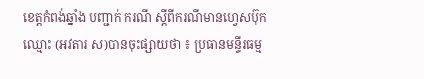ខេត្តកំពង់ឆ្នាំង បញ្ជាក់ ករណី ស្តីពីករណីមានហ្វេសប៊ុកឈ្មោះ (អវតារ ស)បានចុះផ្សាយថា ៖ ប្រធានមន្ទីរធម្ម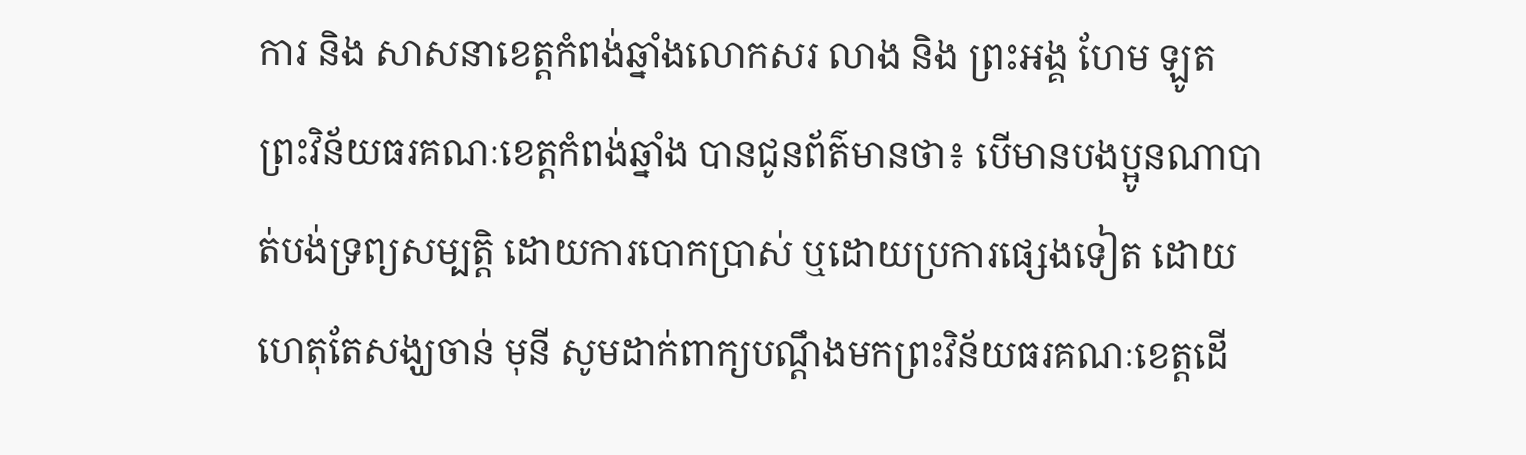ការ និង សាសនាខេត្តកំពង់ឆ្នាំងលោកសរ លាង និង ព្រះអង្គ ហែម ឡូត ព្រះវិន័យធរគណៈខេត្តកំពង់ឆ្នាំង បានជូនព័ត៌មានថា៖ បើមានបងប្អូនណាបាត់បង់ទ្រព្យសម្បត្តិ ដោយការបោកប្រាស់ ឬដោយប្រការផ្សេងទៀត ដោយហេតុតែសង្ឃចាន់ មុនី សូមដាក់ពាក្យបណ្ដឹងមកព្រះវិន័យធរគណៈខេត្តដើ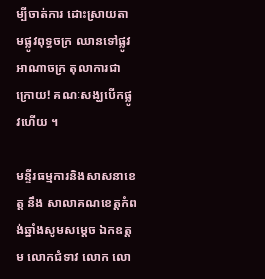ម្បីចាត់ការ ដោះស្រាយតាមផ្លូវពុទ្ធចក្រ ឈានទៅផ្លូវអាណាចក្រ តុលាការជាក្រោយ! គណៈសង្ឃបើកផ្លូវហើយ ។

មន្ទីរធម្មការនិងសាសនាខេត្ត នឹង សាលាគណខេត្តកំពង់ឆ្នាំងសូមសម្តេច ឯកឧត្ដម លោកជំទាវ លោក លោ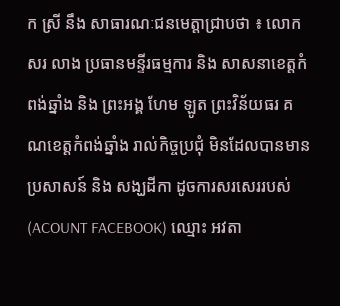ក ស្រី នឹង សាធារណៈជនមេត្តាជ្រាបថា ៖ លោក សរ លាង ប្រធានមន្ទីរធម្មការ និង សាសនាខេត្តកំពង់ឆ្នាំង និង ព្រះអង្គ ហែម ឡូត ព្រះវិន័យធរ គណខេត្តកំពង់ឆ្នាំង រាល់កិច្ចប្រជុំ មិនដែលបានមានប្រសាសន៍ និង សង្ឃដីកា ដូចការសរសេររបស់ (ACOUNT FACEBOOK) ឈ្មោះ អវតា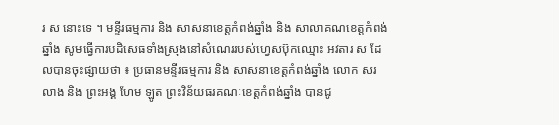រ ស នោះទេ ។ មន្ទីរធម្មការ និង សាសនាខេត្តកំពង់ឆ្នាំង និង សាលាគណខេត្តកំពង់ឆ្នាំង សូមធ្វើការបដិសេធទាំងស្រុងនៅសំណេររបស់ហ្វេសប៊ុកឈ្មោះ អវតារ ស ដែលបានចុះផ្សាយថា ៖ ប្រធានមន្ទីរធម្មការ និង សាសនាខេត្តកំពង់ឆ្នាំង លោក សរ លាង និង ព្រះអង្គ ហែម ឡូត ព្រះវិន័យធរគណៈខេត្តកំពង់ឆ្នាំង បានជូ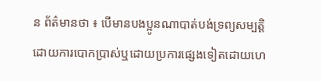ន ព័ត៌មានថា ៖ បើមានបងប្អូនណាបាត់បង់ទ្រព្យសម្បត្តិ ដោយការបោកប្រាស់ឬដោយប្រការផ្សេងទៀតដោយហេ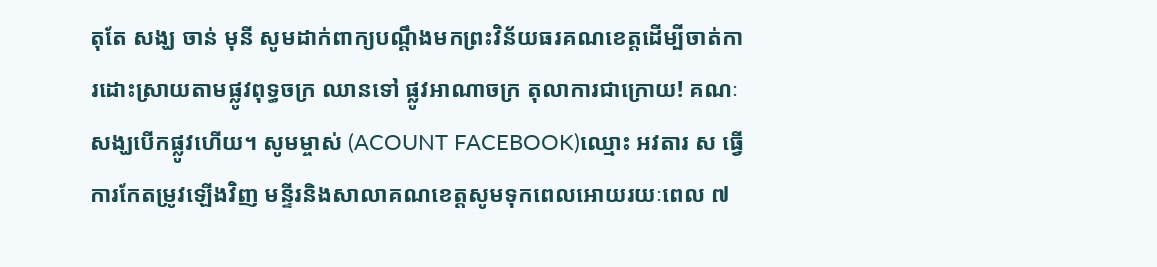តុតែ សង្ឃ ចាន់ មុនី សូមដាក់ពាក្យបណ្ដឹងមកព្រះវិន័យធរគណខេត្តដើម្បីចាត់ការដោះស្រាយតាមផ្លូវពុទ្ធចក្រ ឈានទៅ ផ្លូវអាណាចក្រ តុលាការជាក្រោយ! គណៈសង្ឃបើកផ្លូវហើយ។ សូមម្ចាស់ (ACOUNT FACEBOOK)ឈ្មោះ អវតារ ស ធ្វើការកែតម្រូវឡើងវិញ មន្ទីរនិងសាលាគណខេត្តសូមទុកពេលអោយរយៈពេល ៧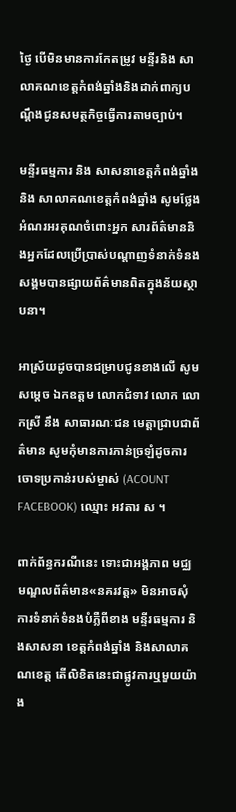ថ្ងៃ បើមិនមានការកែតម្រូវ មន្ទីរនិង សាលាគណខេត្តកំពង់ឆ្នាំងនិងដាក់ពាក្យបណ្ដឹងជូនសមត្ថកិច្ចធ្វើការតាមច្បាប់។

មន្ទីរធម្មការ និង សាសនាខេត្តកំពង់ឆ្នាំង និង សាលាគណខេត្តកំពង់ឆ្នាំង សូមថ្លែងអំណរអរគុណចំពោះអ្នក សារព័ត៌មាននិងអ្នកដែលប្រើប្រាស់បណ្តាញទំនាក់ទំនងសង្គមបានផ្សាយព័ត៌មានពិតក្នុងន័យស្ថាបនា។

អាស្រ័យដូចបានជម្រាបជូនខាងលើ សូមសម្តេច ឯកឧត្តម លោកជំទាវ លោក លោកស្រី នឹង សាធារណៈជន មេត្តាជ្រាបជាព័ត៌មាន សូមកុំមានការភាន់ច្រឡំដូចការចោទប្រកាន់របស់ម្ចាស់ (ACOUNT FACEBOOK) ឈ្មោះ អវតារ ស ។

ពាក់ព័ន្ធករណីនេះ ទោះជាអង្គភាព មជ្ឈមណ្ឌលព័ត៌មាន«នគរវត្ត» មិនអាចសុំការទំនាក់ទំនងបំភ្លឺពីខាង មន្ទីរធម្មការ និងសាសនា ខេត្តកំពង់ឆ្នាំង និងសាលាគណខេត្ត តើលិខិតនេះជាផ្លូវការឬមួយយ៉ាង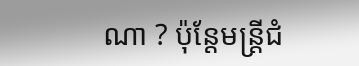ណា ? ប៉ុន្តែមន្ត្រីជំ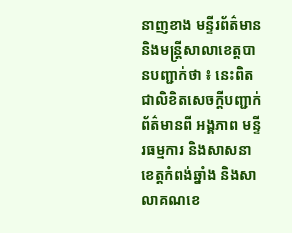នាញខាង មន្ទីរព័ត៌មាន និងមន្ត្រីសាលាខេត្តបានបញ្ជាក់ថា ៖ នេះពិតជាលិខិតសេចក្តីបញ្ជាក់ព័ត៌មានពី អង្គភាព មន្ទីរធម្មការ និងសាសនា ខេត្តកំពង់ឆ្នាំង និងសាលាគណខេ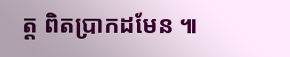ត្ត ពិតប្រាកដមែន ៕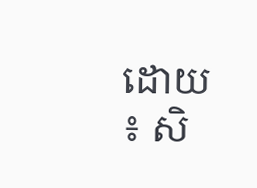ដោយ ៖ សិ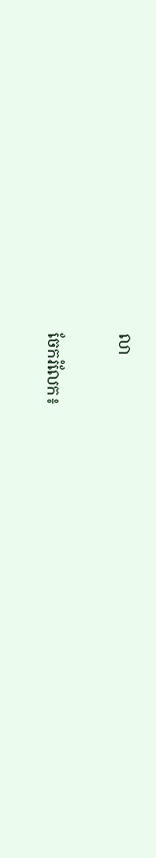លា


ចែករំលែក៖